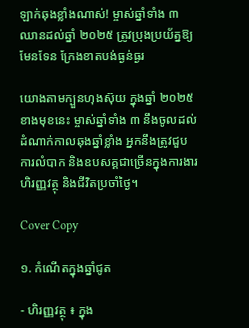ឡាក់ឆុងខ្លាំងណាស់! ម្ចាស់ឆ្នាំទាំង ៣ ឈានដល់ឆ្នាំ ២០២៥ ត្រូវប្រុងប្រយ័ត្នឱ្យមែនទែន ក្រែងខាតបង់ធ្ងន់ធ្ងរ

យោងតាមក្បួនហុងស៊ុយ ក្នុងឆ្នាំ ២០២៥ ខាងមុខនេះ ម្ចាស់ឆ្នាំទាំង ៣ នឹងចូលដល់ដំណាក់កាលឆុងឆ្នាំខ្លាំង អ្នកនឹងត្រូវជួបការលំបាក និងឧបសគ្គជាច្រើនក្នុងការងារ ហិរញ្ញវត្ថុ និងជីវិតប្រចាំថ្ងៃ។

Cover Copy

១. កំណើតក្នុងឆ្នាំជូត

- ហិរញ្ញវត្ថុ ៖ ក្នុង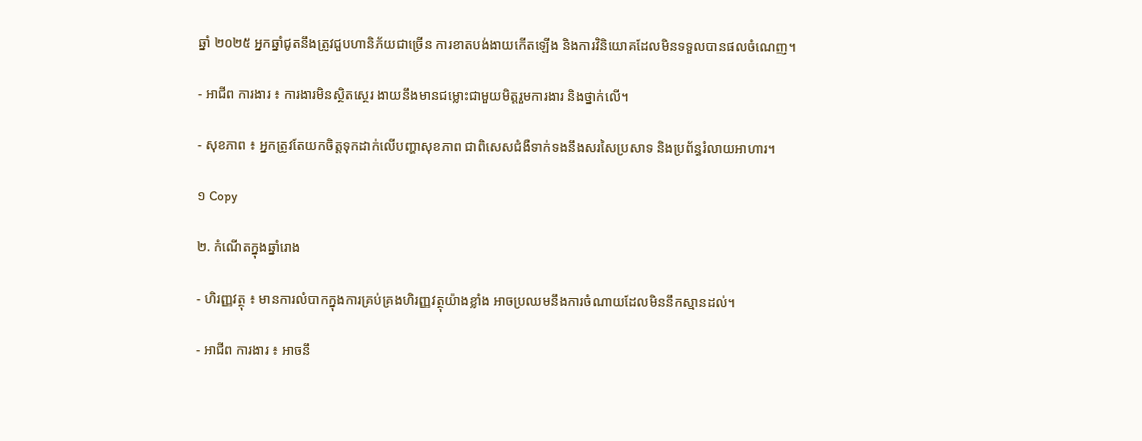ឆ្នាំ ២០២៥ អ្នកឆ្នាំជូតនឹងត្រូវជួបហានិភ័យជាច្រើន ការខាតបង់ងាយកើតឡើង និងការវិនិយោគដែលមិនទទួលបានផលចំណេញ។

- អាជីព ការងារ ៖ ការងារមិនស្ថិតស្ថេរ ងាយនឹងមានជម្លោះជាមួយមិត្តរួមការងារ និងថ្នាក់លើ។

- សុខភាព ៖ អ្នកត្រូវតែយកចិត្តទុកដាក់លើបញ្ហាសុខភាព ជាពិសេសជំងឺទាក់ទងនឹងសរសៃប្រសាទ និងប្រព័ន្ធរំលាយអាហារ។

១ Copy

២. កំណើតក្នុងឆ្នាំរោង

- ហិរញ្ញវត្ថុ ៖ មានការលំបាកក្នុងការគ្រប់គ្រងហិរញ្ញវត្ថុយ៉ាងខ្លាំង អាចប្រឈមនឹងការចំណាយដែលមិននឹកស្មានដល់។

- អាជីព ការងារ ៖ អាចនឹ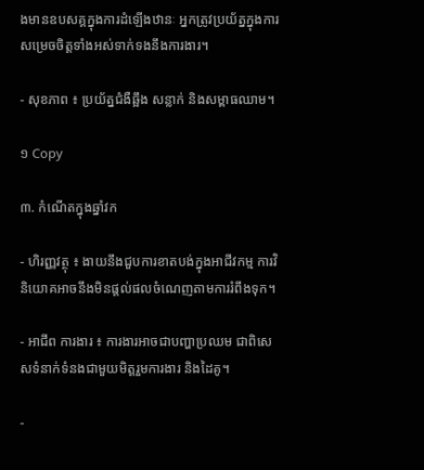ងមានឧបសគ្គក្នុងការដំឡើងឋានៈ អ្នកត្រូវប្រយ័ត្នក្នុងការសម្រេចចិត្តទាំងអស់ទាក់ទងនឹងការងារ។

- សុខភាព ៖ ប្រយ័ត្នជំងឺឆ្អឹង សន្លាក់ និងសម្ពាធឈាម។

១ Copy

៣. កំណើតក្នុងឆ្នាំវក

- ហិរញ្ញវត្ថុ ៖ ងាយនឹងជួបការខាតបង់ក្នុងអាជីវកម្ម ការវិនិយោគអាចនឹងមិនផ្តល់ផលចំណេញតាមការរំពឹងទុក។

- អាជីព ការងារ ៖ ការងារអាចជាបញ្ហាប្រឈម ជាពិសេសទំនាក់ទំនងជាមួយមិត្តរួមការងារ និងដៃគូ។

-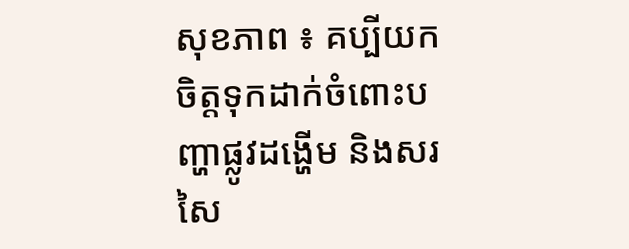សុខភាព ៖ គប្បីយកចិត្តទុកដាក់ចំពោះបញ្ហាផ្លូវដង្ហើម និងសរសៃ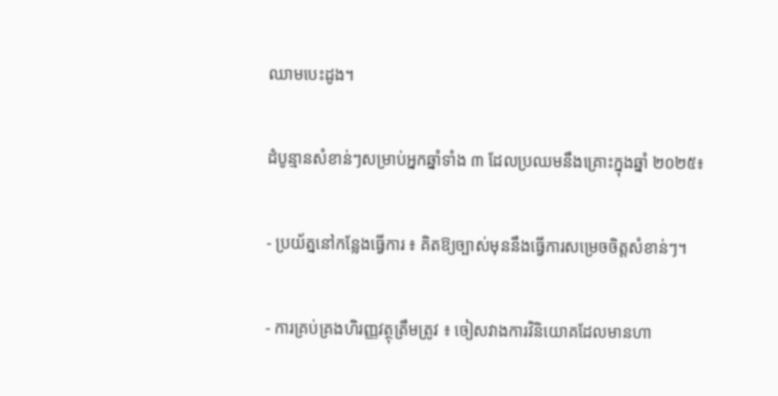ឈាមបេះដូង។

ដំបូន្មានសំខាន់ៗសម្រាប់អ្នកឆ្នាំទាំង ៣ ដែលប្រឈមនឹងគ្រោះក្នុងឆ្នាំ ២០២៥៖

- ប្រយ័ត្ននៅកន្លែងធ្វើការ ៖ គិតឱ្យច្បាស់មុននឹងធ្វើការសម្រេចចិត្តសំខាន់ៗ។

- ការគ្រប់គ្រងហិរញ្ញវត្ថុត្រឹមត្រូវ ៖ ចៀសវាងការវិនិយោគដែលមានហា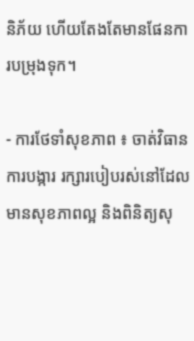និភ័យ ហើយតែងតែមានផែនការបម្រុងទុក។

- ការថែទាំសុខភាព ៖ ចាត់វិធានការបង្ការ រក្សារបៀបរស់នៅដែលមានសុខភាពល្អ និងពិនិត្យសុ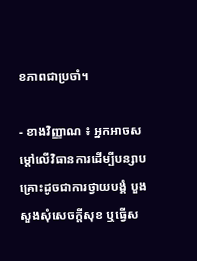ខភាពជាប្រចាំ។

- ខាងវិញ្ញាណ ៖ អ្នកអាចសម្ដៅលើវិធានការដើម្បីបន្សាបគ្រោះដូចជាការថ្វាយបង្គំ បួងសួងសុំសេចក្តីសុខ ឬធ្វើស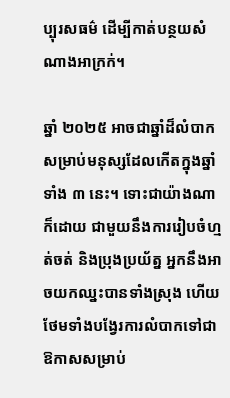ប្បុរសធម៌ ដើម្បីកាត់បន្ថយសំណាងអាក្រក់។

ឆ្នាំ ២០២៥ អាចជាឆ្នាំដ៏លំបាកសម្រាប់មនុស្សដែលកើតក្នុងឆ្នាំទាំង ៣ នេះ។ ទោះជាយ៉ាងណាក៏ដោយ ជាមួយនឹងការរៀបចំហ្មត់ចត់ និងប្រុងប្រយ័ត្ន អ្នកនឹងអាចយកឈ្នះបានទាំងស្រុង ហើយថែមទាំងបង្វែរការលំបាកទៅជាឱកាសសម្រាប់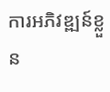ការអភិវឌ្ឍន៍ខ្លួន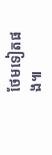ថែមទៀតផង៕